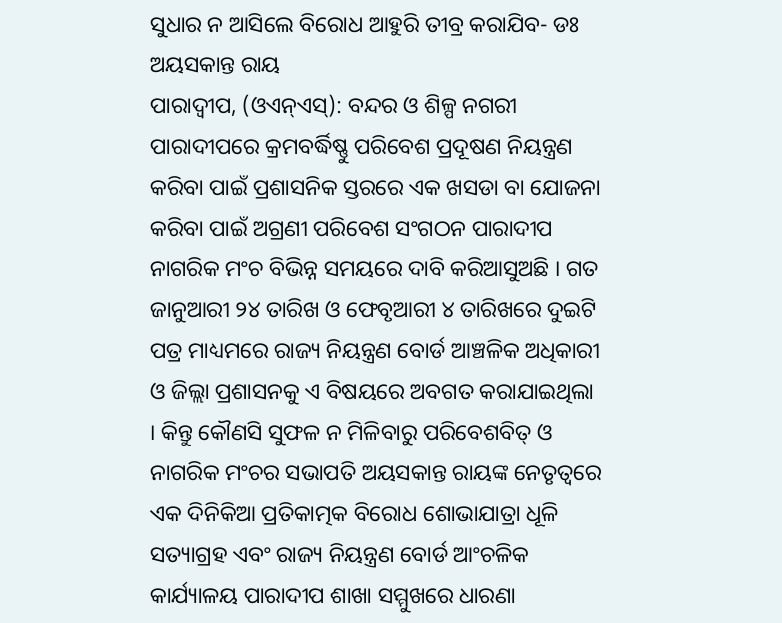ସୁଧାର ନ ଆସିଲେ ବିରୋଧ ଆହୁରି ତୀବ୍ର କରାଯିବ- ଡଃ ଅୟସକାନ୍ତ ରାୟ
ପାରାଦ୍ୱୀପ, (ଓଏନ୍ଏସ୍): ବନ୍ଦର ଓ ଶିଳ୍ପ ନଗରୀ ପାରାଦୀପରେ କ୍ରମବର୍ଦ୍ଧିଷ୍ଣୁ ପରିବେଶ ପ୍ରଦୂଷଣ ନିୟନ୍ତ୍ରଣ କରିବା ପାଇଁ ପ୍ରଶାସନିକ ସ୍ତରରେ ଏକ ଖସଡା ବା ଯୋଜନା କରିବା ପାଇଁ ଅଗ୍ରଣୀ ପରିବେଶ ସଂଗଠନ ପାରାଦୀପ ନାଗରିକ ମଂଚ ବିଭିନ୍ନ ସମୟରେ ଦାବି କରିଆସୁଅଛି । ଗତ ଜାନୁଆରୀ ୨୪ ତାରିଖ ଓ ଫେବୃଆରୀ ୪ ତାରିଖରେ ଦୁଇଟି ପତ୍ର ମାଧ୍ୟମରେ ରାଜ୍ୟ ନିୟନ୍ତ୍ରଣ ବୋର୍ଡ ଆଞ୍ଚଳିକ ଅଧିକାରୀ ଓ ଜିଲ୍ଲା ପ୍ରଶାସନକୁ ଏ ବିଷୟରେ ଅବଗତ କରାଯାଇଥିଲା । କିନ୍ତୁ କୌଣସି ସୁଫଳ ନ ମିଳିବାରୁ ପରିବେଶବିତ୍ ଓ ନାଗରିକ ମଂଚର ସଭାପତି ଅୟସକାନ୍ତ ରାୟଙ୍କ ନେତୃତ୍ୱରେ ଏକ ଦିନିକିଆ ପ୍ରତିକାତ୍ମକ ବିରୋଧ ଶୋଭାଯାତ୍ରା ଧୂଳି ସତ୍ୟାଗ୍ରହ ଏବଂ ରାଜ୍ୟ ନିୟନ୍ତ୍ରଣ ବୋର୍ଡ ଆଂଚଳିକ କାର୍ଯ୍ୟାଳୟ ପାରାଦୀପ ଶାଖା ସମ୍ମୁଖରେ ଧାରଣା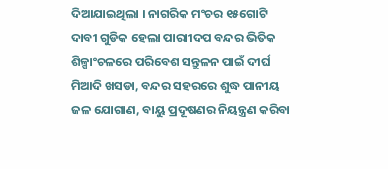ଦିଆଯାଇଥିଲା । ନାଗରିକ ମଂଚର ୧୫ଗୋଟି ଦାବୀ ଗୁଡିକ ହେଲା ପାରାୀଦପ ବନ୍ଦର ଭିତିକ ଶିଳ୍ପାଂଚଳରେ ପରିବେଶ ସନ୍ତୁଳନ ପାଇଁ ଦୀର୍ଘ ମିଆଦି ଖସଡା, ବନ୍ଦର ସହରରେ ଶୁଦ୍ଧ ପାନୀୟ ଜଳ ଯୋଗାଣ, ବାୟୁ ପ୍ରଦୂଷଣର ନିୟନ୍ତ୍ରଣ କରିବା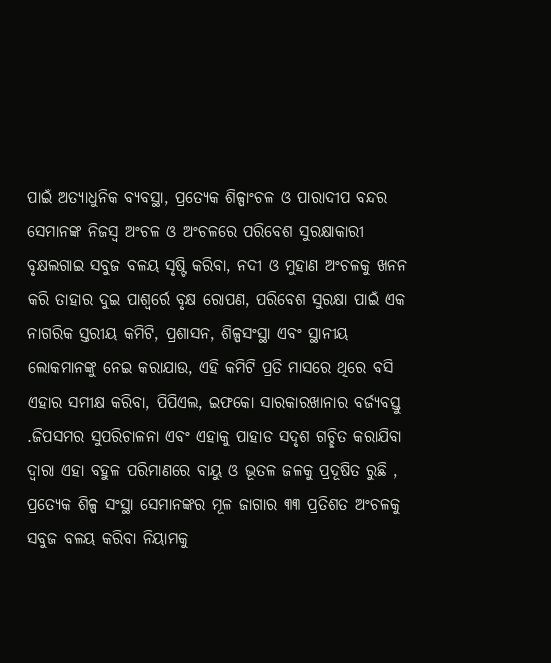ପାଇଁ ଅତ୍ୟାଧୁନିକ ବ୍ୟବସ୍ଥା, ପ୍ରତ୍ୟେକ ଶିଳ୍ପାଂଚଳ ଓ ପାରାଦୀପ ବନ୍ଦର ସେମାନଙ୍କ ନିଜସ୍ୱ ଅଂଚଳ ଓ ଅଂଚଳରେ ପରିବେଶ ସୁରକ୍ଷାକାରୀ ବୃକ୍ଷଲଗାଇ ସବୁଜ ବଳୟ ସୃଷ୍ଟି କରିବା, ନଦୀ ଓ ମୁହାଣ ଅଂଚଳକୁ ଖନନ କରି ତାହାର ଦୁଇ ପାଶ୍ୱର୍ରେ ବୃକ୍ଷ ରୋପଣ, ପରିବେଶ ସୁରକ୍ଷା ପାଇଁ ଏକ ନାଗରିକ ସ୍ତରୀୟ କମିଟି, ପ୍ରଶାସନ, ଶିଳ୍ପସଂସ୍ଥା ଏବଂ ସ୍ଥାନୀୟ ଲୋକମାନଙ୍କୁ ନେଇ କରାଯାଉ, ଏହି କମିଟି ପ୍ରତି ମାସରେ ଥିରେ ବସି ଏହାର ସମୀକ୍ଷ କରିବା, ପିପିଏଲ, ଇଫକୋ ସାରକାରଖାନାର ବର୍ଜ୍ୟବସ୍ତୁ .ଜିପସମର ସୁପରିଚାଳନା ଏବଂ ଏହାକୁ ପାହାଡ ସଦୃଶ ଗଚ୍ଛିତ କରାଯିବା ଦ୍ୱାରା ଏହା ବହୁଳ ପରିମାଣରେ ବାୟୁ ଓ ଭୂତଳ ଜଳକୁ ପ୍ରଦୂଷିତ ରୁଛି , ପ୍ରତ୍ୟେକ ଶିଳ୍ପ ସଂସ୍ଥା ସେମାନଙ୍କର ମୂଳ ଜାଗାର ୩୩ ପ୍ରତିଶତ ଅଂଚଳକୁ ସବୁଜ ବଳୟ କରିବା ନିୟାମକୁ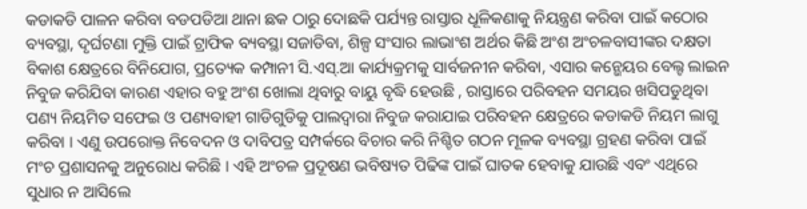କଡାକଡି ପାଳନ କରିବା ବଡପଡିଆ ଥାନା ଛକ ଠାରୁ ଦୋଛକି ପର୍ଯ୍ୟନ୍ତ ରାସ୍ତାର ଧୂଳିକଣାକୁ ନିୟନ୍ତ୍ରଣ କରିବା ପାଇଁ କଠୋର ବ୍ୟବସ୍ଥା, ଦୃର୍ଘଟଣା ମୁକ୍ତି ପାଇଁ ଟ୍ରାଫିକ ବ୍ୟବସ୍ଥା ସଜାଡିବା, ଶିଳ୍ପ ସଂସାର ଲାଭାଂଶ ଅର୍ଥର କିଛି ଅଂଶ ଅଂଚଳବାସୀଙ୍କର ଦକ୍ଷତା ବିକାଶ କ୍ଷେତ୍ରରେ ବିନିଯୋଗ, ପ୍ରତ୍ୟେକ କମ୍ପାନୀ ସି.ଏସ୍.ଆ କାର୍ଯ୍ୟକ୍ରମକୁ ସାର୍ବଜନୀନ କରିବା, ଏସାର କନ୍ଭେୟର ବେଲ୍ଟ ଲାଇନ ନିବୁଜ କରିଯିବା କାରଣ ଏହାର ବହୁ ଅଂଶ ଖୋଲା ଥିବାରୁ ବାୟୁ ବୃଦ୍ଧି ହେଉଛି , ରାସ୍ତାରେ ପରିବହନ ସମୟର ଖସିପଡୁଥିବା ପଣ୍ୟ ନିୟମିତ ସଫେଇ ଓ ପଣ୍ୟବାହୀ ଗାଡିଗୁଡିକୁ ପାଲଦ୍ୱାରା ନିବୁଜ କରାଯାଇ ପରିବହନ କ୍ଷେତ୍ରରେ କଡାକଡି ନିୟମ ଲାଗୁ କରିବା । ଏଣୁ ଉପରୋକ୍ତ ନିବେଦନ ଓ ଦାବିପତ୍ର ସମ୍ପର୍କରେ ବିଚାର କରି ନିଶ୍ଚିତ ଗଠନ ମୂଳକ ବ୍ୟବସ୍ଥା ଗ୍ରହଣ କରିବା ପାଇଁ ମଂଚ ପ୍ରଶାସନକୁ ଅନୁରୋଧ କରିଛି । ଏହି ଅଂଚଳ ପ୍ରଦୂଷଣ ଭବିଷ୍ୟତ ପିଢିଙ୍କ ପାଇଁ ଘାତକ ହେବାକୁ ଯାଉଛି ଏବଂ ଏଥିରେ ସୁଧାର ନ ଆସିଲେ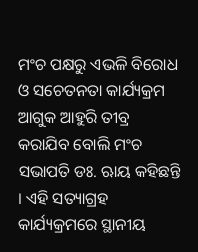ମଂଚ ପକ୍ଷରୁ ଏଭଳି ବିରୋଧ ଓ ସଚେତନତା କାର୍ଯ୍ୟକ୍ରମ ଆଗୁକ ଆହୁରି ତୀବ୍ର କରାଯିବ ବୋଲି ମଂଚ ସଭାପତି ଡଃ. ଋାୟ କହିଛନ୍ତି । ଏହି ସତ୍ୟାଗ୍ରହ କାର୍ଯ୍ୟକ୍ରମରେ ସ୍ଥାନୀୟ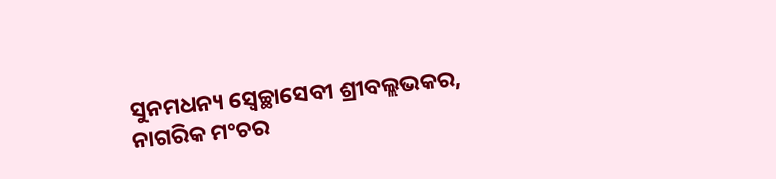ସୁନମଧନ୍ୟ ସ୍ୱେଚ୍ଛାସେବୀ ଶ୍ରୀବଲ୍ଲଭକର, ନାଗରିକ ମଂଚର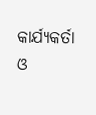କାର୍ଯ୍ୟକର୍ତା ଓ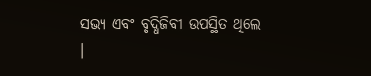ସଭ୍ୟ ଏବଂ ବୃଦ୍ଧିଜିବୀ ଉପସ୍ଥିତ ଥିଲେ ।